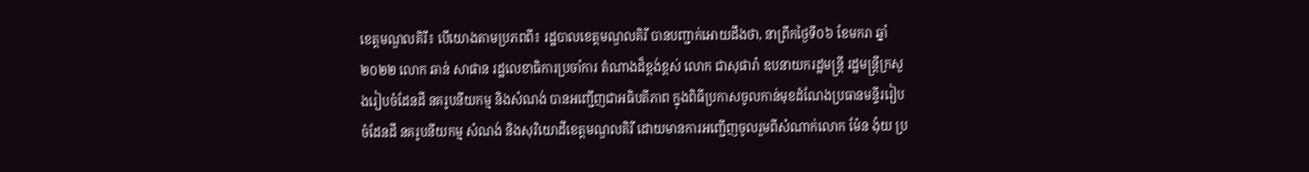ខេត្តមណ្ឌលគិរី៖ បើយោងតាមប្រភពពី៖ រដ្ឋបាលខេត្តមណ្ឌលគិរី បានបញ្ជាក់អោយដឹងថា, នាព្រឹកថ្ងៃទី០៦ ខែមករា ឆ្នាំ២០២២ លោក ឆាន់ សាផាន រដ្ឋលេខាធិការប្រចាំការ តំណាងដ៏ខ្ពង់ខ្ពស់ លោក ជាសុផារ៉ា ឧបនាយករដ្ឋមន្រ្តី រដ្ឋមន្រ្តីក្រសួងរៀបចំដែនដី នគរូបនីយកម្ម និងសំណង់ បានអញ្ជើញជាអធិបតីភាព ក្នុងពិធីប្រកាសចូលកាន់មុខដំណែងប្រធានមន្ទីររៀបចំដែនដី នគរូបនីយកម្ម សំណង់ និងសុរិយោដីខេត្តមណ្ឌលគិរី ដោយមានការអញ្ជើញចូលរួមពីសំណាក់លោក ម៉ែន ង៉ុយ ប្រ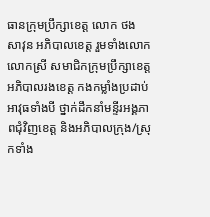ធានក្រុមប្រឹក្សាខេត្ត លោក ថង សាវុន អភិបាលខេត្ត រួមទាំងលោក លោកស្រី សមាជិកក្រុមប្រឹក្សាខេត្ត អភិបាលរងខេត្ត កងកម្លាំងប្រដាប់អាវុធទាំងបី ថ្នាក់ដឹកនាំមន្ទីរអង្គភាពជុំវិញខេត្ត និងអភិបាលក្រុង/ស្រុកទាំង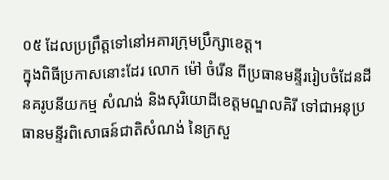០៥ ដែលប្រព្រឹត្តទៅនៅអគារក្រុមប្រឹក្សាខេត្ត។
ក្នុងពិធីប្រកាសនោះដែរ លោក ម៉ៅ ចំរើន ពីប្រធានមន្ទីររៀបចំដែនដីនគរូបនីយកម្ម សំណង់ និងសុរិយោដីខេត្តមណ្ឌលគិរី ទៅជាអនុប្រធានមន្ទីរពិសោធន៍ជាតិសំណង់ នៃក្រសួ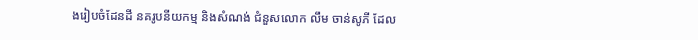ងរៀបចំដែនដី នគរូបនីយកម្ម និងសំណង់ ជំនួសលោក លឹម ចាន់សូភី ដែល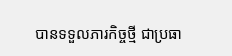បានទទួលភារកិច្ចថ្មី ជាប្រធា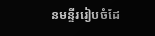នមន្ទីររៀបចំដែ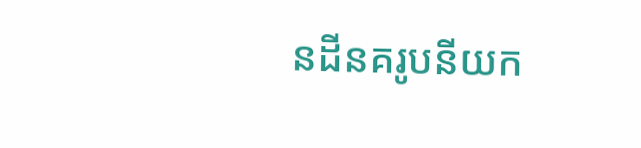នដីនគរូបនីយក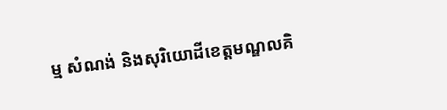ម្ម សំណង់ និងសុរិយោដីខេត្តមណ្ឌលគិ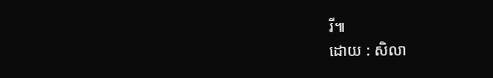រី៕
ដោយ : សិលា